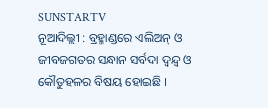SUNSTARTV
ନୂଆଦିଲ୍ଲୀ : ବ୍ରହ୍ମାଣ୍ଡରେ ଏଲିଅନ୍ ଓ ଜୀବଜଗତର ସନ୍ଧାନ ସର୍ବଦା ଦ୍ୱନ୍ଦ୍ୱ ଓ କୌତୁହଳର ବିଷୟ ହୋଇଛି ।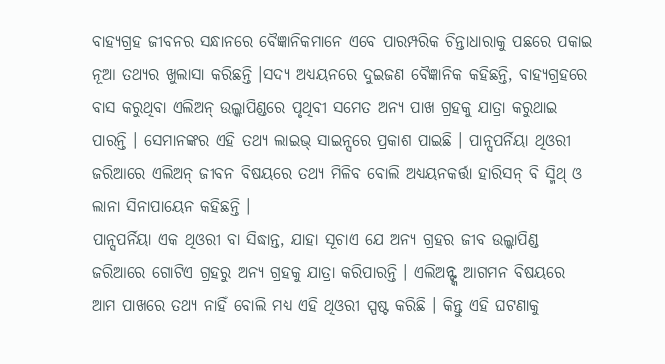ବାହ୍ୟଗ୍ରହ ଜୀବନର ସନ୍ଧାନରେ ବୈଜ୍ଞାନିକମାନେ ଏବେ ପାରମ୍ପରିକ ଚିନ୍ତାଧାରାକୁ ପଛରେ ପକାଇ ନୂଆ ତଥ୍ୟର ଖୁଲାସା କରିଛନ୍ତି ।ସଦ୍ୟ ଅଧ୍ୟୟନରେ ଦୁଇଜଣ ବୈଜ୍ଞାନିକ କହିଛନ୍ତି, ବାହ୍ୟଗ୍ରହରେ ବାସ କରୁଥିବା ଏଲିଅନ୍ ଉଲ୍କାପିଣ୍ଡରେ ପୃଥିବୀ ସମେତ ଅନ୍ୟ ପାଖ ଗ୍ରହକୁ ଯାତ୍ରା କରୁଥାଇ ପାରନ୍ତି । ସେମାନଙ୍କର ଏହି ତଥ୍ୟ ଲାଇଭ୍ ସାଇନ୍ସରେ ପ୍ରକାଶ ପାଇଛି । ପାନ୍ସପର୍ନିୟା ଥିଓରୀ ଜରିଆରେ ଏଲିଅନ୍ ଜୀବନ ବିଷୟରେ ତଥ୍ୟ ମିଳିବ ବୋଲି ଅଧ୍ୟୟନକର୍ତ୍ତା ହାରିସନ୍ ବି ସ୍ମିଥ୍ ଓ ଲାନା ସିନାପାୟେନ କହିଛନ୍ତି ।
ପାନ୍ସପର୍ନିୟା ଏକ ଥିଓରୀ ବା ସିଦ୍ଧାନ୍ତ, ଯାହା ସୂଚାଏ ଯେ ଅନ୍ୟ ଗ୍ରହର ଜୀବ ଉଲ୍କାପିଣ୍ଡ ଜରିଆରେ ଗୋଟିଏ ଗ୍ରହରୁ ଅନ୍ୟ ଗ୍ରହକୁ ଯାତ୍ରା କରିପାରନ୍ତି । ଏଲିଅନ୍ଙ୍କ ଆଗମନ ବିଷୟରେ ଆମ ପାଖରେ ତଥ୍ୟ ନାହିଁ ବୋଲି ମଧ୍ୟ ଏହି ଥିଓରୀ ସ୍ପଷ୍ଟ କରିଛି । କିନ୍ତୁ ଏହି ଘଟଣାକୁ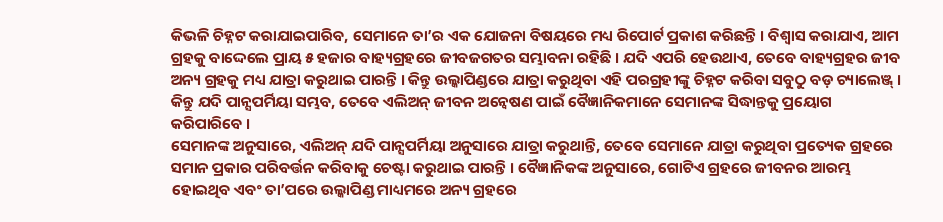କିଭଳି ଚିହ୍ନଟ କରାଯାଇପାରିବ, ସେମାନେ ତା’ର ଏକ ଯୋଜନା ବିଷୟରେ ମଧ୍ୟ ରିପୋର୍ଟ ପ୍ରକାଶ କରିଛନ୍ତି । ବିଶ୍ୱାସ କରାଯାଏ, ଆମ ଗ୍ରହକୁ ବାଦ୍ଦେଲେ ପ୍ରାୟ ୫ ହଜାର ବାହ୍ୟଗ୍ରହରେ ଜୀବଜଗତର ସମ୍ଭାବନା ରହିଛି । ଯଦି ଏପରି ହେଉଥାଏ, ତେବେ ବାହ୍ୟଗ୍ରହର ଜୀବ ଅନ୍ୟ ଗ୍ରହକୁ ମଧ୍ୟ ଯାତ୍ରା କରୁଥାଇ ପାରନ୍ତି । କିନ୍ତୁ ଉଲ୍କାପିଣ୍ଡରେ ଯାତ୍ରା କରୁଥିବା ଏହି ପରଗ୍ରହୀଙ୍କୁ ଚିହ୍ନଟ କରିବା ସବୁଠୁ ବଡ଼ ଚ୍ୟାଲେଞ୍ଜ୍ । କିନ୍ତୁ ଯଦି ପାନ୍ସପର୍ମିୟା ସମ୍ଭବ, ତେବେ ଏଲିଅନ୍ ଜୀବନ ଅନ୍ୱେଷଣ ପାଇଁ ବୈଜ୍ଞାନିକମାନେ ସେମାନଙ୍କ ସିଦ୍ଧାନ୍ତକୁ ପ୍ରୟୋଗ କରିପାରିବେ ।
ସେମାନଙ୍କ ଅନୁସାରେ, ଏଲିଅନ୍ ଯଦି ପାନ୍ସପର୍ମିୟା ଅନୁସାରେ ଯାତ୍ରା କରୁଥାନ୍ତି, ତେବେ ସେମାନେ ଯାତ୍ରା କରୁଥିବା ପ୍ରତ୍ୟେକ ଗ୍ରହରେ ସମାନ ପ୍ରକାର ପରିବର୍ତ୍ତନ କରିବାକୁ ଚେଷ୍ଟା କରୁଥାଇ ପାରନ୍ତି । ବୈଜ୍ଞାନିକଙ୍କ ଅନୁସାରେ, ଗୋଟିଏ ଗ୍ରହରେ ଜୀବନର ଆରମ୍ଭ ହୋଇଥିବ ଏବଂ ତା’ପରେ ଉଲ୍କାପିଣ୍ଡ ମାଧ୍ୟମରେ ଅନ୍ୟ ଗ୍ରହରେ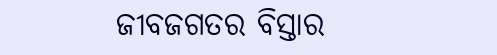ଜୀବଜଗତର ବିସ୍ତାର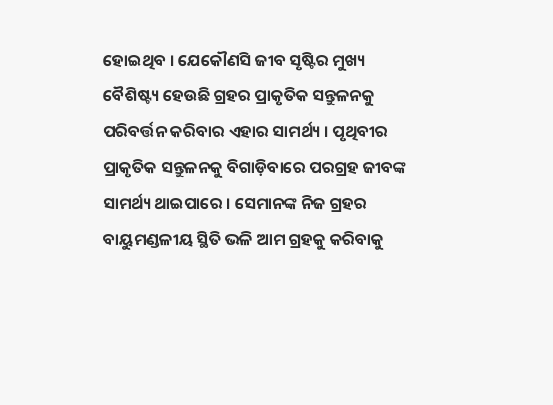ହୋଇଥିବ । ଯେକୌଣସି ଜୀବ ସୃଷ୍ଟିର ମୁଖ୍ୟ ବୈଶିଷ୍ଟ୍ୟ ହେଉଛି ଗ୍ରହର ପ୍ରାକୃତିକ ସନ୍ତୁଳନକୁ ପରିବର୍ତ୍ତନ କରିବାର ଏହାର ସାମର୍ଥ୍ୟ । ପୃଥିବୀର ପ୍ରାକୃତିକ ସନ୍ତୁଳନକୁ ବିଗାଡ଼ିବାରେ ପରଗ୍ରହ ଜୀବଙ୍କ ସାମର୍ଥ୍ୟ ଥାଇପାରେ । ସେମାନଙ୍କ ନିଜ ଗ୍ରହର ବାୟୁମଣ୍ଡଳୀୟ ସ୍ଥିତି ଭଳି ଆମ ଗ୍ରହକୁ କରିବାକୁ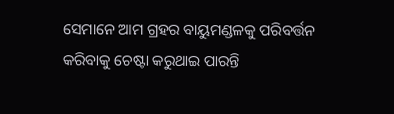ସେମାନେ ଆମ ଗ୍ରହର ବାୟୁମଣ୍ଡଳକୁ ପରିବର୍ତ୍ତନ କରିବାକୁ ଚେଷ୍ଟା କରୁଥାଇ ପାରନ୍ତି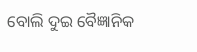ବୋଲି ଦୁଇ ବୈଜ୍ଞାନିକ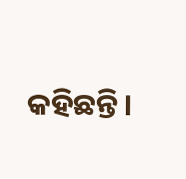କହିଛନ୍ତି।